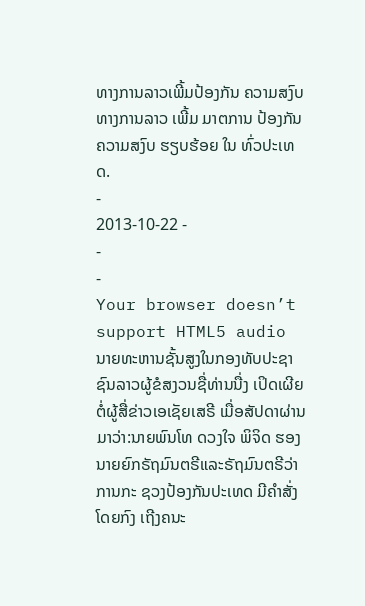ທາງການລາວເພີ້ມປ້ອງກັນ ຄວາມສງົບ
ທາງການລາວ ເພີ້ມ ມາຕການ ປ້ອງກັນ ຄວາມສງົບ ຮຽບຮ້ອຍ ໃນ ທົ່ວປະເທດ.
-
2013-10-22 -
-
-
Your browser doesn’t support HTML5 audio
ນາຍທະຫານຊັ້ນສູງໃນກອງທັບປະຊາຊົນລາວຜູ້ຂໍສງວນຊື່ທ່ານນື່ງ ເປິດເຜີຍຕໍ່ຜູ້ສື່ຂ່າວເອເຊັຍເສຣີ ເມື່ອສັປດາຜ່ານມາວ່າ:ນາຍພົນໂທ ດວງໃຈ ພິຈິດ ຮອງນາຍຍົກຣັຖມົນຕຣີແລະຣັຖມົນຕຣີວ່າການກະ ຊວງປ້ອງກັນປະເທດ ມີຄໍາສັ່ງໂດຍກົງ ເຖີງຄນະ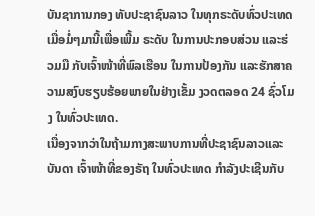ບັນຊາການກອງ ທັບປະຊາຊົນລາວ ໃນທຸກຣະດັບທົ່ວປະເທດເມື່ອມໍ່ໆມານີ້ເພື່ອເພີ້ມ ຣະດັບ ໃນການປະກອບສ່ວນ ແລະຮ່ວມມື ກັບເຈົ້າໜ້າທີ່ພົລເຮືອນ ໃນການປ້ອງກັນ ແລະຮັກສາຄວາມສງົບຮຽບຮ້ອຍພາຍໃນຢ່າງເຂັ້ມ ງວດຕລອດ 24 ຊົ່ວໂມງ ໃນທົ່ວປະເທດ.
ເນື່ອງຈາກວ່າໃນຖ້າມກາງສະພາບການທີ່ປະຊາຊົນລາວແລະບັນດາ ເຈົ້າໜ້າທີ່ຂອງຣັຖ ໃນທົ່ວປະເທດ ກໍາລັງປະເຊີນກັບ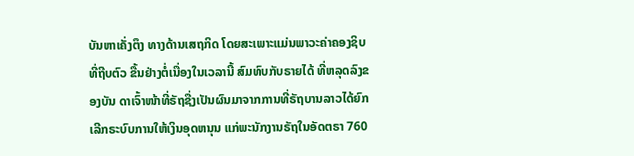ບັນຫາເຄັ່ງຕຶງ ທາງດ້ານເສຖກິດ ໂດຍສະເພາະແມ່ນພາວະຄ່າຄອງຊິບ ທີ່ຖີບຕົວ ຂື້ນຢ່າງຕໍ່ເນື່ອງໃນເວລານີ້ ສົມທົບກັບຣາຍໄດ້ ທີ່ຫລຸດລົງຂອງບັນ ດາເຈົ້າໜ້າທີ່ຣັຖຊື່ງເປັນຜົນມາຈາກການທີ່ຣັຖບານລາວໄດ້ຍົກເລີກຣະບົບການໃຫ້ເງິນອຸດຫນຸນ ແກ່ພະນັກງານຣັຖໃນອັດຕຣາ 760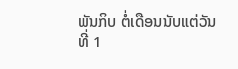ພັນກິບ ຕໍ່ເດືອນນັບແຕ່ວັນທີ່ 1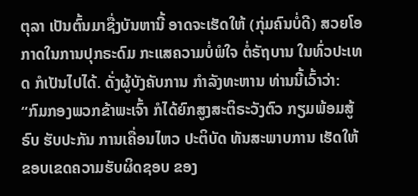ຕຸລາ ເປັນຕົ້ນມາຊື່ງບັນຫານີ້ ອາດຈະເຮັດໃຫ້ (ກຸ່ມຄົນບໍ່ດີ) ສວຍໂອກາດໃນການປຸກຣະດົມ ກະແສຄວາມບໍ່ພໍໃຈ ຕໍ່ຣັຖບານ ໃນທົ່ວປະເທດ ກໍເປັນໄປໄດ້. ດັ່ງຜູ້ບັງຄັບການ ກໍາລັງທະຫານ ທ່ານນີ້ເວົ້າວ່າ:
“ກົມກອງພວກຂ້າພະເຈົ້າ ກໍໄດ້ຍົກສູງສະຕິຣະວັງຕົວ ກຽມພ້ອມສູ້ຣົບ ຮັບປະກັນ ການເຄື່ອນໄຫວ ປະຕິບັດ ທັນສະພາບການ ເຮັດໃຫ້ ຂອບເຂດຄວາມຮັບຜິດຊອບ ຂອງ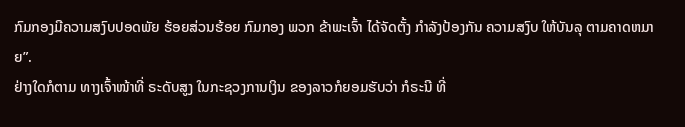ກົມກອງມີຄວາມສງົບປອດພັຍ ຮ້ອຍສ່ວນຮ້ອຍ ກົມກອງ ພວກ ຂ້າພະເຈົ້າ ໄດ້ຈັດຕັ້ງ ກໍາລັງປ້ອງກັນ ຄວາມສງົບ ໃຫ້ບັນລຸ ຕາມຄາດຫມາຍ”.
ຢ່າງໃດກໍຕາມ ທາງເຈົ້າໜ້າທີ່ ຣະດັບສູງ ໃນກະຊວງການເງິນ ຂອງລາວກໍຍອມຮັບວ່າ ກໍຣະນີ ທີ່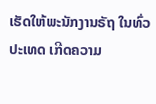ເຮັດໃຫ້ພະນັກງານຣັຖ ໃນທົ່ວປະເທດ ເກີດຄວາມ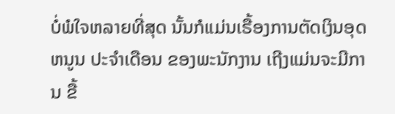ບໍ່ພໍໃຈຫລາຍທີ່ສຸດ ນັ້ນກໍແມ່ນເຣື້ອງການຕັດເງິນອຸດຫນູນ ປະຈໍາເດືອນ ຂອງພະນັກງານ ເຖີງແມ່ນຈະມີການ ຂື້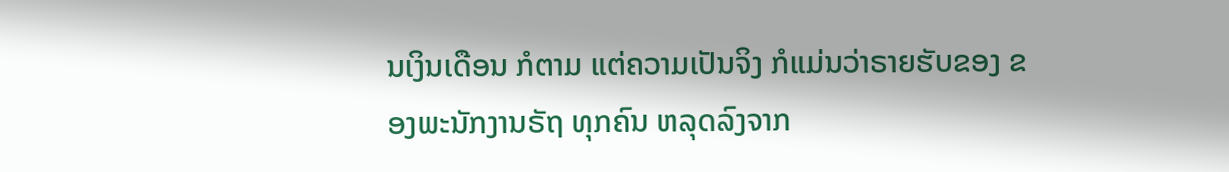ນເງິນເດືອນ ກໍຕາມ ແຕ່ຄວາມເປັນຈິງ ກໍແມ່ນວ່າຣາຍຮັບຂອງ ຂອງພະນັກງານຣັຖ ທຸກຄົນ ຫລຸດລົງຈາກ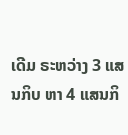ເດີມ ຣະຫວ່າງ 3 ແສນກິບ ຫາ 4 ແສນກິ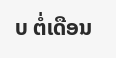ບ ຕໍ່ເດືອນ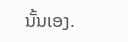ນັ້ນເອງ.